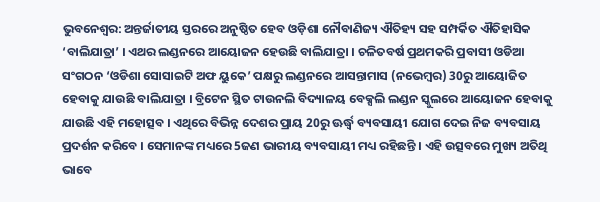ଭୁବନେଶ୍ବର: ଅନ୍ତର୍ଜାତୀୟ ସ୍ତରରେ ଅନୁଷ୍ଠିତ ହେବ ଓଡ଼ିଶା ନୌବାଣିଜ୍ୟ ଐତିହ୍ୟ ସହ ସମ୍ପର୍କିତ ଐତିହାସିକ ‘ବାଲିଯାତ୍ରା’ । ଏଥର ଲଣ୍ଡନରେ ଆୟୋଜନ ହେଉଛି ବାଲିଯାତ୍ରା । ଚଳିତବର୍ଷ ପ୍ରଥମକରି ପ୍ରବାସୀ ଓଡିଆ ସଂଗଠନ ‘ଓଡିଶା ସୋସାଇଟି ଅଫ ୟୁକେ’ ପକ୍ଷରୁ ଲଣ୍ଡନରେ ଆସନ୍ତାମାସ (ନଭେମ୍ବର) 30ରୁ ଆୟୋଜିତ ହେବାକୁ ଯାଉଛି ବାଲିଯାତ୍ରା । ବ୍ରିଟେନ ସ୍ଥିତ ଟାଉନଲି ବିଦ୍ୟାଳୟ ବେକ୍ସଲି ଲଣ୍ଡନ ସ୍କୁଲରେ ଆୟୋଜନ ହେବାକୁ ଯାଉଛି ଏହି ମହୋତ୍ସବ । ଏଥିରେ ବିଭିନ୍ନ ଦେଶର ପ୍ରାୟ 20ରୁ ଊର୍ଦ୍ଧ୍ଵ ବ୍ୟବସାୟୀ ଯୋଗ ଦେଇ ନିଜ ବ୍ୟବସାୟ ପ୍ରଦର୍ଶନ କରିବେ । ସେମାନଙ୍କ ମଧ୍ୟରେ 5ଜଣ ଭାରୀୟ ବ୍ୟବସାୟୀ ମଧ୍ୟ ରହିଛନ୍ତି । ଏହି ଉତ୍ସବରେ ମୁଖ୍ୟ ଅତିଥି ଭାବେ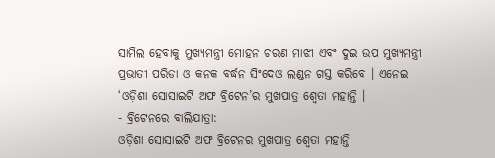ସାମିଲ ହେବାକୁ ମୁଖ୍ୟମନ୍ତ୍ରୀ ମୋହନ ଚରଣ ମାଝୀ ଏବଂ ଦୁଇ ଉପ ମୁଖ୍ୟମନ୍ତ୍ରୀ ପ୍ରଭାତୀ ପରିଡା ଓ କନକ ବର୍ଦ୍ଧନ ସିଂଦେଓ ଲଣ୍ଡନ ଗସ୍ତ କରିବେ । ଏନେଇ ‘ଓଡ଼ିଶା ସୋସାଇଟି ଅଫ ବ୍ରିଟେନ’ର ମୁଖପାତ୍ର ଶ୍ୱେତା ମହାନ୍ତି ।
- ବ୍ରିଟେନରେ ବାଲିଯାତ୍ରା:
ଓଡ଼ିଶା ସୋସାଇଟି ଅଫ ବ୍ରିଟେନର ମୁଖପାତ୍ର ଶ୍ୱେତା ମହାନ୍ତି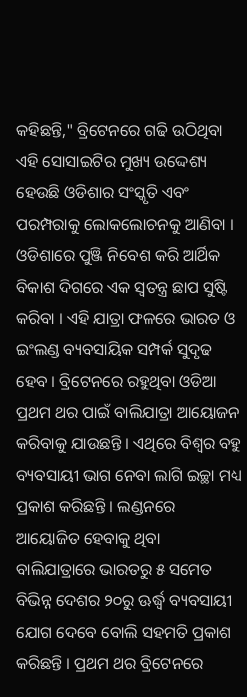କହିଛନ୍ତି," ବ୍ରିଟେନରେ ଗଢି ଉଠିଥିବା ଏହି ସୋସାଇଟିର ମୁଖ୍ୟ ଉଦ୍ଦେଶ୍ୟ ହେଉଛି ଓଡିଶାର ସଂସ୍କୃତି ଏବଂ ପରମ୍ପରାକୁ ଲୋକଲୋଚନକୁ ଆଣିବା । ଓଡିଶାରେ ପୁଞ୍ଜି ନିବେଶ କରି ଆର୍ଥିକ ବିକାଶ ଦିଗରେ ଏକ ସ୍ଵତନ୍ତ୍ର ଛାପ ସୁଷ୍ଟି କରିବା । ଏହି ଯାତ୍ରା ଫଳରେ ଭାରତ ଓ ଇଂଲଣ୍ଡ ବ୍ୟବସାୟିକ ସମ୍ପର୍କ ସୁଦୃଢ ହେବ । ବ୍ରିଟେନରେ ରହୁଥିବା ଓଡିଆ ପ୍ରଥମ ଥର ପାଇଁ ବାଲିଯାତ୍ରା ଆୟୋଜନ କରିବାକୁ ଯାଉଛନ୍ତି । ଏଥିରେ ବିଶ୍ବର ବହୁ ବ୍ୟବସାୟୀ ଭାଗ ନେବା ଲାଗି ଇଚ୍ଛା ମଧ୍ୟ ପ୍ରକାଶ କରିଛନ୍ତି । ଲଣ୍ଡନରେ ଆୟୋଜିତ ହେବାକୁ ଥିବା ବାଲିଯାତ୍ରାରେ ଭାରତରୁ ୫ ସମେତ ବିଭିନ୍ନ ଦେଶର ୨୦ରୁ ଊର୍ଦ୍ଧ୍ବ ବ୍ୟବସାୟୀ ଯୋଗ ଦେବେ ବୋଲି ସହମତି ପ୍ରକାଶ କରିଛନ୍ତି । ପ୍ରଥମ ଥର ବ୍ରିଟେନରେ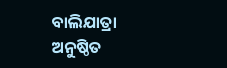ବାଲିଯାତ୍ରା ଅନୁଷ୍ଠିତ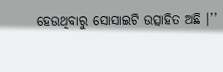ହେଉଥିବାରୁ ସୋସାଇଟି ଉତ୍ସାହିତ ଅଛି ।’’